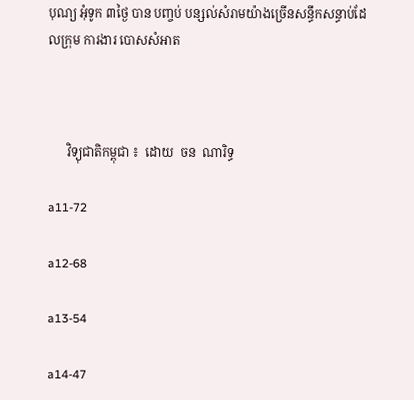បុណ្យ អុំទូក ៣ថ្ងៃ បាន បញ្ចប់ បន្សល់សំរាមយ៉ាងច្រេីនសន្ធឹកសន្ធាប់ដែលក្រុម ការងារ បោសសំអាត



      វិទ្យុជាតិកម្ពុជា ៖  ដោយ  ចន  ណារិទ្ធ

a11-72

a12-68

a13-54

a14-47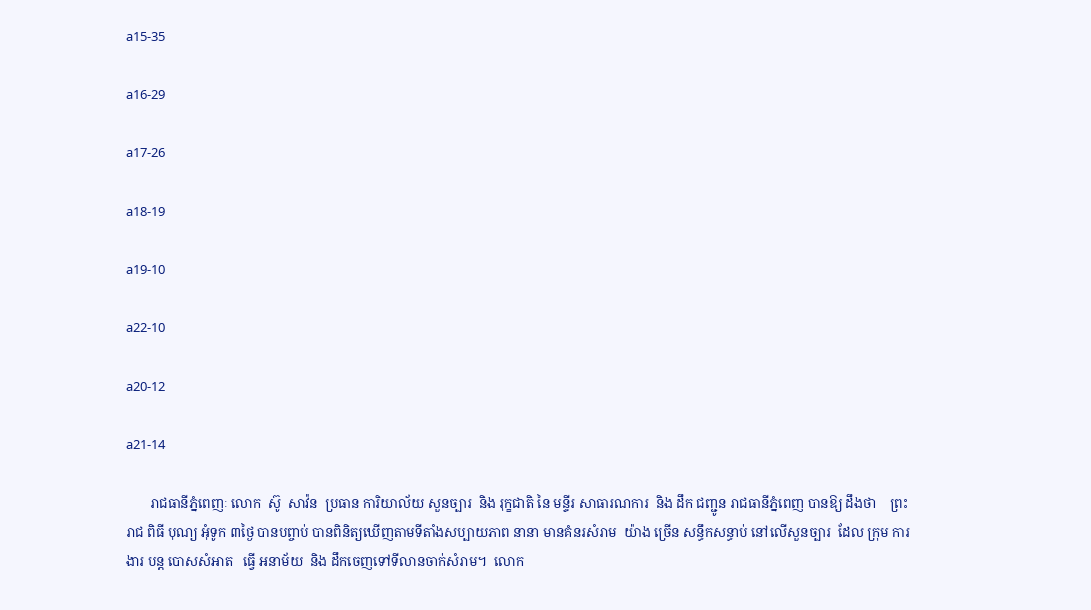a15-35

a16-29

a17-26

a18-19

a19-10

a22-10

a20-12

a21-14

       រាជធានីភ្នំពេញៈ លោក  ស៊ូ  សាវ៉ន  ប្រធាន ការិយាល័យ សួនច្បារ  និង រុក្ខជាតិ នៃ មន្ទីរ សាធារណការ  និង ដឹក ជញ្ជូន រាជធានីភ្នំពេញ បានឱ្យ ដឹងថា    ព្រះ រាជ ពិធី បុណ្យ អុំទូក ៣ថ្ងៃ បានបព្ចាប់ បានពិនិត្យឃេីញតាមទីតាំងសប្បាយភាព នានា មានគំនរសំរាម  យ៉ាង ច្រើន សន្ធឹកសន្ធាប់ នៅលេីសួនច្បារ  ដែល ក្រុម ការងារ បន្ត បោសសំអាត   ធ្វើ អនាម័យ  និង ដឹកចេញទៅទីលានចាក់សំរាម។  លោក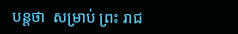បន្តថា  សម្រាប់ ព្រះ រាជ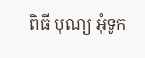ពិធី បុណ្យ អុំទូក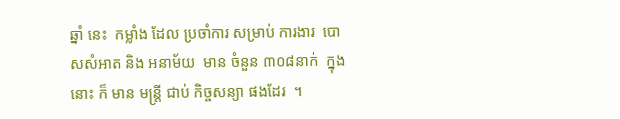ឆ្នាំ នេះ  កម្លាំង ដែល ប្រចាំការ សម្រាប់ ការងារ  បោសសំអាត និង អនាម័យ  មាន ចំនួន ៣០៨នាក់  ក្នុង នោះ ក៏ មាន មន្ត្រី ជាប់ កិច្ចសន្យា ផងដែរ  ។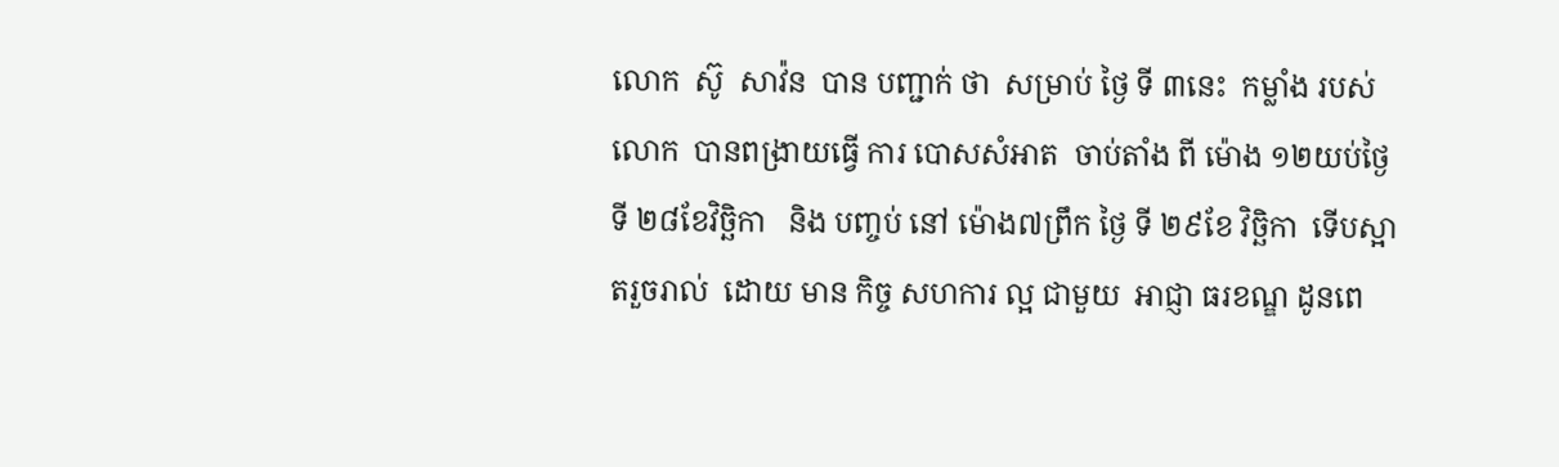លោក  ស៊ូ  សាវ៉ន  បាន បញ្ជាក់ ថា  សម្រាប់ ថ្ងៃ ទី ៣នេះ  កម្លាំង របស់ លោក  បានពង្រាយធ្វើ ការ បោសសំអាត  ចាប់តាំង ពី ម៉ោង ១២យប់ថ្ងៃ ទី ២៨ខែវិច្ឆិកា   និង បញ្ចប់ នៅ ម៉ោង៧ព្រឹក ថ្ងៃ ទី ២៩ខែ វិច្ឆិកា  ទេីបស្អាតរួចរាល់  ដោយ មាន កិច្ច សហការ ល្អ ជាមួយ  អាជ្ញា ធរខណ្ឌ ដូនពេ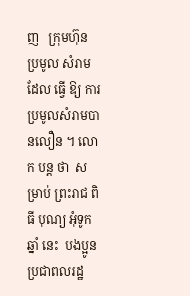ញ   ក្រុមហ៊ុន ប្រមូល សំរាម  ដែល ធ្វើ ឱ្យ ការប្រមូលសំរាមបានលឿន ។ លោក បន្ត ថា  សម្រាប់ ព្រះរាជ ពិធី បុណ្យ អុំទូក ឆ្នាំ នេះ  បងប្អូន ប្រជាពលរដ្ឋ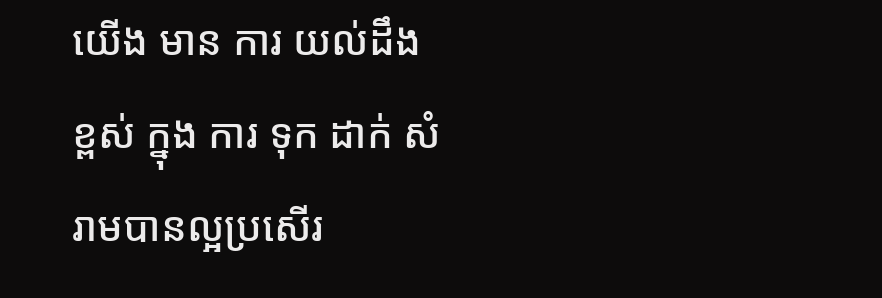យើង មាន ការ យល់ដឹង ខ្ពស់ ក្នុង ការ ទុក ដាក់ សំរាមបានល្អប្រសេីរ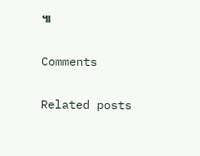៕

Comments

Related posts